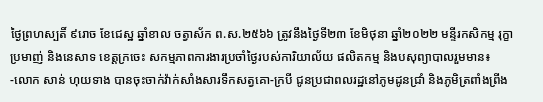ថ្ងៃព្រហស្បតិ៍ ៩រោច ខែជេស្ឋ ឆ្នាំខាល ចត្វាស័ក ព.ស.២៥៦៦ ត្រូវនឹងថ្ងៃទី២៣ ខែមិថុនា ឆ្នាំ២០២២ មន្ទីរកសិកម្ម រុក្ខាប្រមាញ់ និងនេសាទ ខេត្តក្រចេះ សកម្មភាពការងារប្រចាំថ្ងៃរបស់ការិយាល័យ ផលិតកម្ម និងបសុព្យាបាលរួមមាន៖
-លោក សាន់ ហុយទាង បានចុះចាក់វ៉ាក់សាំងសារទឹកសត្វគោ-ក្របី ជូនប្រជាពលរដ្ឋនៅភូមដូនជ្រាំ និងភូមិត្រពាំងព្រីង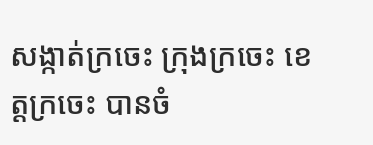សង្កាត់ក្រចេះ ក្រុងក្រចេះ ខេត្តក្រចេះ បានចំ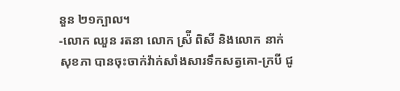នួន ២១ក្បាល។
-លោក ឈួន រតនា លោក ស្រ៉ី ពិសី និងលោក នាក់ សុខភា បានចុះចាក់វ៉ាក់សាំងសារទឹកសត្វគោ-ក្របី ជូ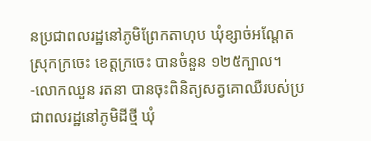នប្រជាពលរដ្ឋនៅភូមិព្រែកតាហុប ឃុំខ្សាច់អណ្ដែត ស្រុកក្រចេះ ខេត្តក្រចេះ បានចំនួន ១២៥ក្បាល។
-លោកឈួន រតនា បានចុះពិនិត្យសត្វគោឈឺរបស់ប្រជាពលរដ្ឋនៅភូមិដីថ្មី ឃុំ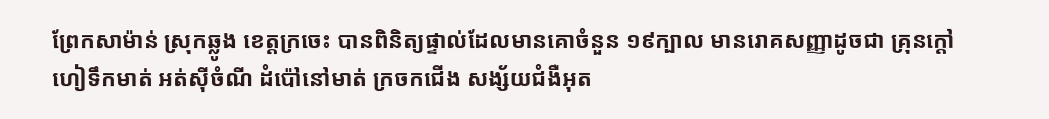ព្រែកសាម៉ាន់ ស្រុកឆ្លូង ខេត្តក្រចេះ បានពិនិត្យផ្ទាល់ដែលមានគោចំនួន ១៩ក្បាល មានរោគសញ្ញាដូចជា គ្រុនក្តៅ ហៀទឹកមាត់ អត់ស៊ីចំណី ដំប៉ៅនៅមាត់ ក្រចកជើង សង្ស័យជំងឺអុត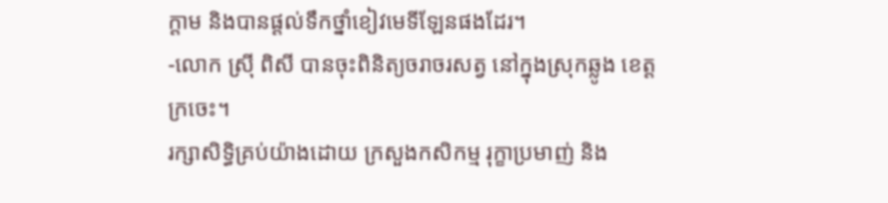ក្តាម និងបានផ្តល់ទឹកថ្នាំខៀវមេទីឡែនផងដែរ។
-លោក ស្រ៊ី ពិសី បានចុះពិនិត្យចរាចរសត្វ នៅក្នុងស្រុកឆ្លូង ខេត្តក្រចេះ។
រក្សាសិទិ្ធគ្រប់យ៉ាងដោយ ក្រសួងកសិកម្ម រុក្ខាប្រមាញ់ និង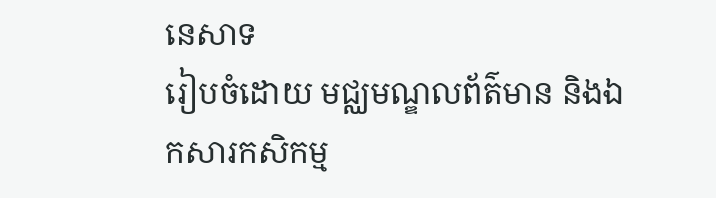នេសាទ
រៀបចំដោយ មជ្ឈមណ្ឌលព័ត៌មាន និងឯកសារកសិកម្ម